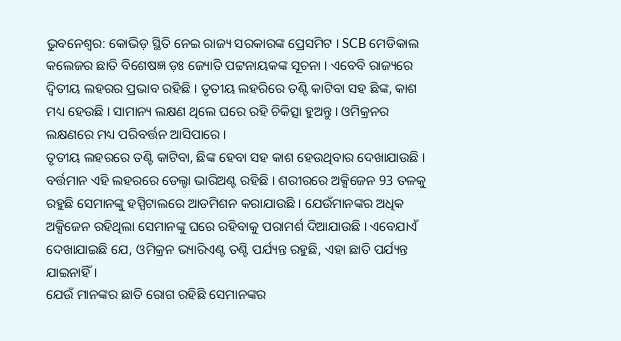ଭୁବନେଶ୍ବର: କୋଭିଡ଼ ସ୍ଥିତି ନେଇ ରାଜ୍ୟ ସରକାରଙ୍କ ପ୍ରେସମିଟ । SCB ମେଡିକାଲ କଲେଜର ଛାତି ବିଶେଷଜ୍ଞ ଡ଼ଃ ଜ୍ୟୋତି ପଟ୍ଟନାୟକଙ୍କ ସୂଚନା । ଏବେବି ରାଜ୍ୟରେ ଦ୍ୱିତୀୟ ଲହରର ପ୍ରଭାବ ରହିଛି । ତୃତୀୟ ଲହରିରେ ତଣ୍ଟି କାଟିବା ସହ ଛିଙ୍କ, କାଶ ମଧ୍ୟ ହେଉଛି । ସାମାନ୍ୟ ଲକ୍ଷଣ ଥିଲେ ଘରେ ରହି ଚିକିତ୍ସା ହୁଅନ୍ତୁ । ଓମିକ୍ରନର ଲକ୍ଷଣରେ ମଧ୍ୟ ପରିବର୍ତ୍ତନ ଆସିପାରେ ।
ତୃତୀୟ ଲହରରେ ତଣ୍ଟି କାଟିବା, ଛିଙ୍କ ହେବା ସହ କାଶ ହେଉଥିବାର ଦେଖାଯାଉଛି । ବର୍ତ୍ତମାନ ଏହି ଲହରରେ ଡେଲ୍ଟା ଭାରିଅଣ୍ଟ ରହିଛି । ଶରୀରରେ ଅକ୍ସିଜେନ 93 ତଳକୁ ରହୁଛି ସେମାନଙ୍କୁ ହସ୍ପିଟାଲରେ ଆଡମିଶନ କରାଯାଉଛି । ଯେଉଁମାନଙ୍କର ଅଧିକ ଅକ୍ସିଜେନ ରହିଥିଲା ସେମାନଙ୍କୁ ଘରେ ରହିବାକୁ ପରାମର୍ଶ ଦିଆଯାଉଛି । ଏବେଯାଏଁ ଦେଖାଯାଇଛି ଯେ, ଓମିକ୍ରନ ଭ୍ୟାରିଏଣ୍ଟ ତଣ୍ଟି ପର୍ଯ୍ୟନ୍ତ ରହୁଛି, ଏହା ଛାତି ପର୍ଯ୍ୟନ୍ତ ଯାଇନାହିଁ ।
ଯେଉଁ ମାନଙ୍କର ଛାତି ରୋଗ ରହିଛି ସେମାନଙ୍କର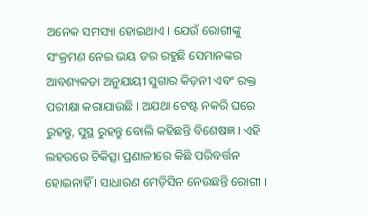ଅନେକ ସମସ୍ୟା ହୋଇଥାଏ । ଯେଉଁ ରୋଗୀଙ୍କୁ ସଂକ୍ରମଣ ନେଇ ଭୟ ଡର ରହୁଛି ସେମାନଙ୍କର ଆବଶ୍ୟକତା ଅନୁଯାୟୀ ସୁଗାର କିଡ଼ନୀ ଏବଂ ରକ୍ତ ପରୀକ୍ଷା କରାଯାଉଛି । ଅଯଥା ଟେଷ୍ଟ ନକରି ଘରେ ରୁହନ୍ତୁ, ସୁସ୍ଥ ରୁହନ୍ତୁ ବୋଲି କହିଛନ୍ତି ବିଶେଷଜ୍ଞ । ଏହି ଲହରରେ ଚିକିତ୍ସା ପ୍ରଣାଳୀରେ କିଛି ପରିବର୍ତ୍ତନ ହୋଇନାହିଁ । ସାଧାରଣ ମେଡ଼ିସିନ ନେଉଛନ୍ତି ରୋଗୀ ।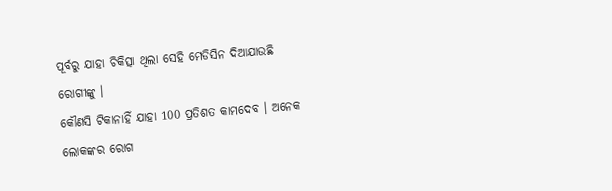ପୂର୍ବରୁ ଯାହା ଚିକିତ୍ସା ଥିଲା ସେହି ମେଡିସିନ ଦିଆଯାଉଛି ରୋଗୀଙ୍କୁ ।
କୌଣସି ଟିକାନାହିଁ ଯାହା 100 ପ୍ରତିଶତ କାମଦେବ । ଅନେକ ଲୋକଙ୍କର ରୋଗ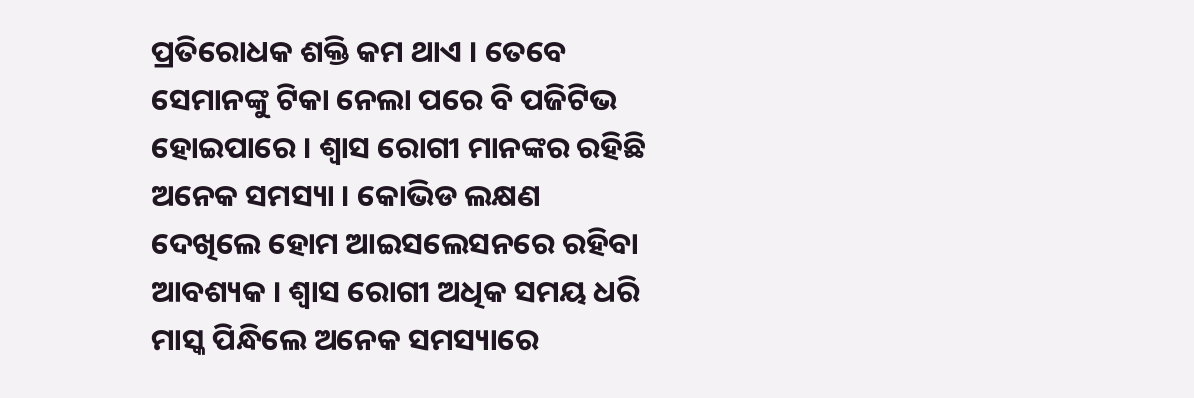ପ୍ରତିରୋଧକ ଶକ୍ତି କମ ଥାଏ । ତେବେ ସେମାନଙ୍କୁ ଟିକା ନେଲା ପରେ ବି ପଜିଟିଭ ହୋଇପାରେ । ଶ୍ଵାସ ରୋଗୀ ମାନଙ୍କର ରହିଛି ଅନେକ ସମସ୍ୟା । କୋଭିଡ ଲକ୍ଷଣ ଦେଖିଲେ ହୋମ ଆଇସଲେସନରେ ରହିବା ଆବଶ୍ୟକ । ଶ୍ଵାସ ରୋଗୀ ଅଧିକ ସମୟ ଧରି ମାସ୍କ ପିନ୍ଧିଲେ ଅନେକ ସମସ୍ୟାରେ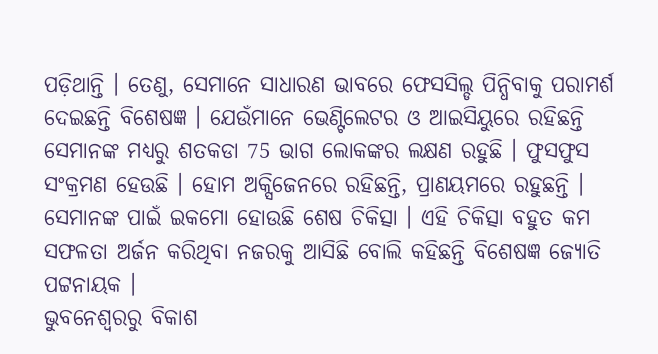ପଡ଼ିଥାନ୍ତି । ତେଣୁ, ସେମାନେ ସାଧାରଣ ଭାବରେ ଫେସସିଲ୍ଡ ପିନ୍ଧିବାକୁ ପରାମର୍ଶ ଦେଇଛନ୍ତି ବିଶେଷଜ୍ଞ । ଯେଉଁମାନେ ଭେଣ୍ଟିଲେଟର ଓ ଆଇସିୟୁରେ ରହିଛନ୍ତି ସେମାନଙ୍କ ମଧ୍ୟରୁ ଶତକଡା 75 ଭାଗ ଲୋକଙ୍କର ଲକ୍ଷଣ ରହୁଛି । ଫୁସଫୁସ ସଂକ୍ରମଣ ହେଉଛି । ହୋମ ଅକ୍ସିଜେନରେ ରହିଛନ୍ତି, ପ୍ରାଣୟମରେ ରହୁଛନ୍ତି । ସେମାନଙ୍କ ପାଇଁ ଇକମୋ ହୋଉଛି ଶେଷ ଚିକିତ୍ସା । ଏହି ଚିକିତ୍ସା ବହୁତ କମ ସଫଳତା ଅର୍ଜନ କରିଥିବା ନଜରକୁ ଆସିଛି ବୋଲି କହିଛନ୍ତି ବିଶେଷଜ୍ଞ ଜ୍ୟୋତି ପଟ୍ଟନାୟକ ।
ଭୁବନେଶ୍ବରରୁ ବିକାଶ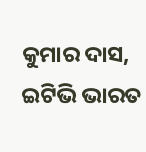କୁମାର ଦାସ, ଇଟିଭି ଭାରତ